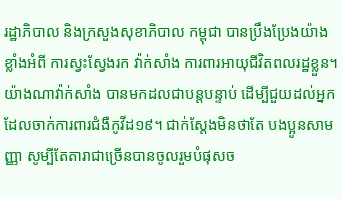រដ្ឋាភិបាល និងក្រសួងសុខាភិបាល កម្ពុជា បានប្រឹងប្រែងយ៉ាងខ្លាំងអំពី ការស្វះស្វែងរក វ៉ាក់សាំង ការពារអាយុជីវិតពលរដ្ឋខ្លួន។ យ៉ាងណាវ៉ាក់សាំង បានមកដលជាបន្តបន្ទាប់ ដើម្បីជួយដល់អ្នកដែលចាក់ការពារជំងឺកូវីដ១៩។ ជាក់ស្តែងមិនថាតែ បងប្អូនសាមញ្ញា សូម្បីតែតារាជាច្រើនបានចូលរួមបំផុសច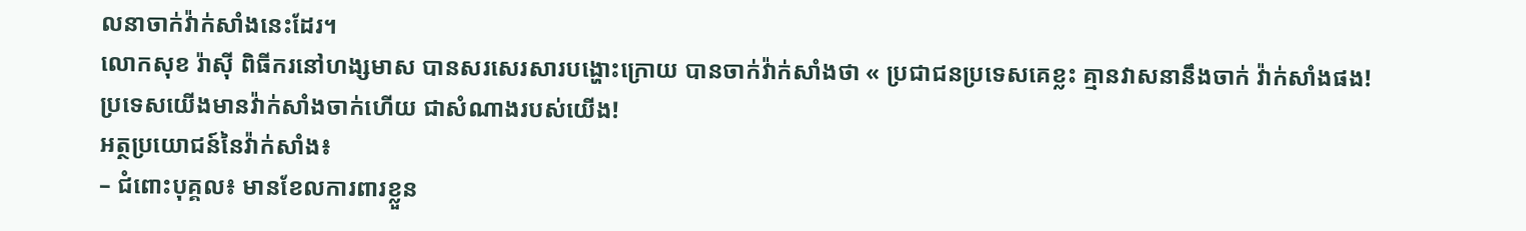លនាចាក់វ៉ាក់សាំងនេះដែរ។
លោកសុខ រ៉ាសុី ពិធីករនៅហង្សមាស បានសរសេរសារបង្ហោះក្រោយ បានចាក់វ៉ាក់សាំងថា « ប្រជាជនប្រទេសគេខ្លះ គ្មានវាសនានឹងចាក់ វ៉ាក់សាំងផង!
ប្រទេសយើងមានវ៉ាក់សាំងចាក់ហើយ ជាសំណាងរបស់យើង!
អត្ថប្រយោជន៍នៃវ៉ាក់សាំង៖
– ជំពោះបុគ្គល៖ មានខែលការពារខ្លួន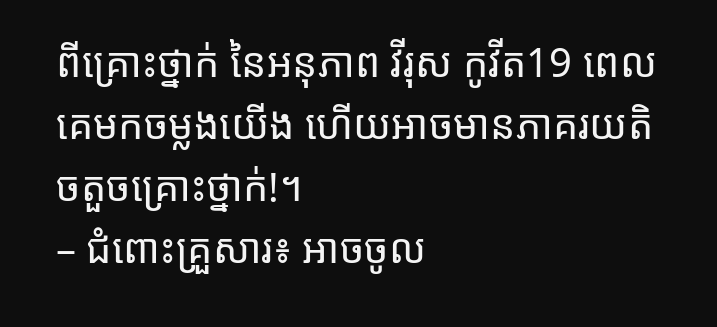ពីគ្រោះថ្នាក់ នៃអនុភាព វីរុស កូវីត19 ពេលគេមកចម្លងយើង ហើយអាចមានភាគរយតិចតួចគ្រោះថ្នាក់!។
– ជំពោះគ្រួសារ៖ អាចចូល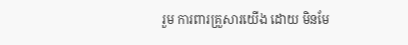រួម ការពារគ្រួសារយើង ដោយ មិនមែ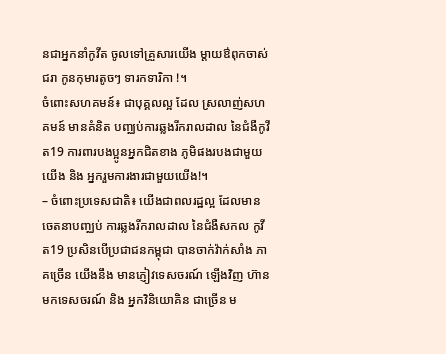នជាអ្នកនាំកូវីត ចូលទៅគ្រួសារយើង ម្តាយឳពុកចាស់ជរា កូនកុមារតូចៗ ទារកទារិកា !។
ចំពោះសហគមន៍៖ ជាបុគ្គលល្អ ដែល ស្រលាញ់សហគមន៍ មានគំនិត បញ្ឈប់ការឆ្លងរីករាលដាល នៃជំងឺកូវីត19 ការពារបងប្អូនអ្នកជិតខាង ភូមិផងរបងជាមួយយើង និង អ្នករួមការងារជាមួយយើង!។
– ចំពោះប្រទេសជាតិ៖ យើងជាពលរដ្ឋល្អ ដែលមានចេតនាបញ្ឈប់ ការឆ្លងរីករាលដាល នៃជំងឺសកល កូវីត19 ប្រសិនបើប្រជាជនកម្ពុជា បានចាក់វ៉ាក់សាំង ភាគច្រើន យើងនឹង មានភ្ញៀវទេសចរណ៍ ឡើងវិញ ហ៊ានមកទេសចរណ៍ និង អ្នកវិនិយោគិន ជាច្រើន ម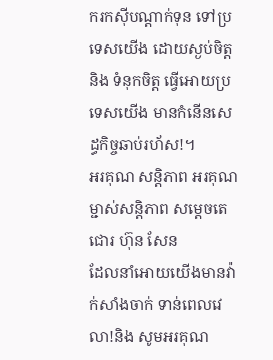ករកសុីបណ្តាក់ទុន ទៅប្រទេសយើង ដោយស្ងប់ចិត្ត និង ទំនុកចិត្ត ធ្វើអោយប្រទេសយើង មានកំនើនសេដ្ធកិច្ចឆាប់រហ័ស!។
អរគុណ សន្តិភាព អរគុណម្ជាស់សន្តិភាព សម្តេចតេជោរ ហ៊ុន សែន
ដែលនាំអោយយើងមានវ៉ាក់សាំងចាក់ ទាន់ពេលវេលា!និង សូមអរគុណ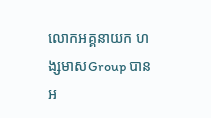លោកអគ្គនាយក ហង្សមាសGroup បានអ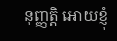នុញ្ញត្តិ អោយខ្ញុំ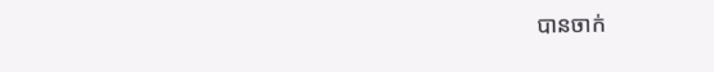បានចាក់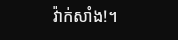វ៉ាក់សាំង!។